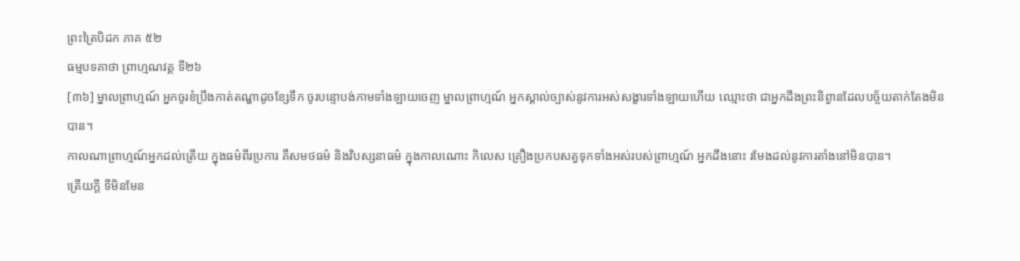ព្រះត្រៃបិដក ភាគ ៥២
ធម្មបទគាថា ព្រាហ្មណវគ្គ ទី២៦
[៣៦] ម្នាលព្រាហ្មណ៍ អ្នកចូរខំប្រឹងកាត់តណ្ហាដូចខ្សែទឹក ចូរបន្ទោបង់កាមទាំងឡាយចេញ ម្នាលព្រាហ្មណ៍ អ្នកស្គាល់ច្បាស់នូវការអស់សង្ខារទាំងឡាយហើយ ឈ្មោះថា ជាអ្នកដឹងព្រះនិព្វានដែលបច្ច័យតាក់តែងមិនបាន។
កាលណាព្រាហ្មណ៍អ្នកដល់ត្រើយ ក្នុងធម៌ពីរប្រការ គឺសមថធម៌ និងវិបស្សនាធម៌ ក្នុងកាលណោះ កិលេស គ្រឿងប្រកបសត្វទុកទាំងអស់របស់ព្រាហ្មណ៍ អ្នកដឹងនោះ រមែងដល់នូវការតាំងនៅមិនបាន។
ត្រើយក្តី ទីមិនមែន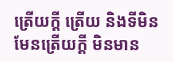ត្រើយក្តី ត្រើយ និងទីមិនមែនត្រើយក្តី មិនមាន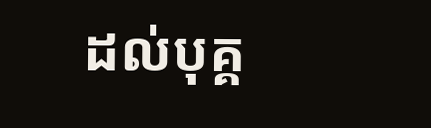ដល់បុគ្គ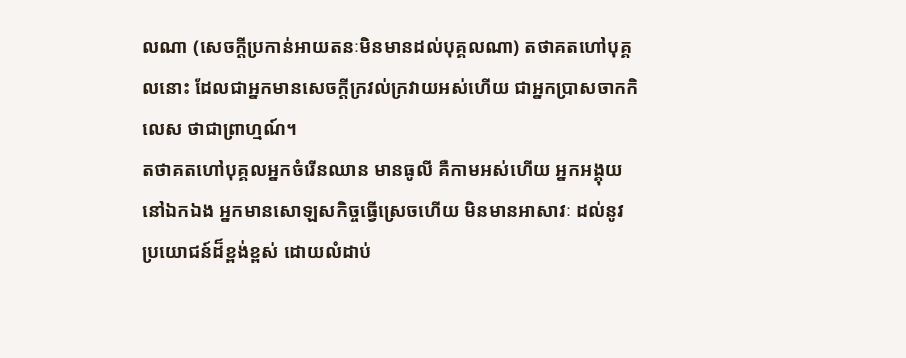លណា (សេចក្តីប្រកាន់អាយតនៈមិនមានដល់បុគ្គលណា) តថាគតហៅបុគ្គលនោះ ដែលជាអ្នកមានសេចក្តីក្រវល់ក្រវាយអស់ហើយ ជាអ្នកប្រាសចាកកិលេស ថាជាព្រាហ្មណ៍។
តថាគតហៅបុគ្គលអ្នកចំរើនឈាន មានធូលី គឺកាមអស់ហើយ អ្នកអង្គុយនៅឯកឯង អ្នកមានសោឡសកិច្ចធ្វើស្រេចហើយ មិនមានអាសាវៈ ដល់នូវប្រយោជន៍ដ៏ខ្ពង់ខ្ពស់ ដោយលំដាប់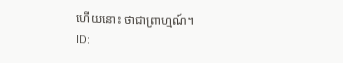ហើយនោះ ថាជាព្រាហ្មណ៍។
ID: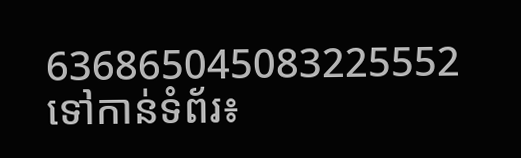636865045083225552
ទៅកាន់ទំព័រ៖